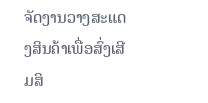ຈັດງານວາງສະແດງສິນຄ້າເພື່ອສົ່ງເສີມສິ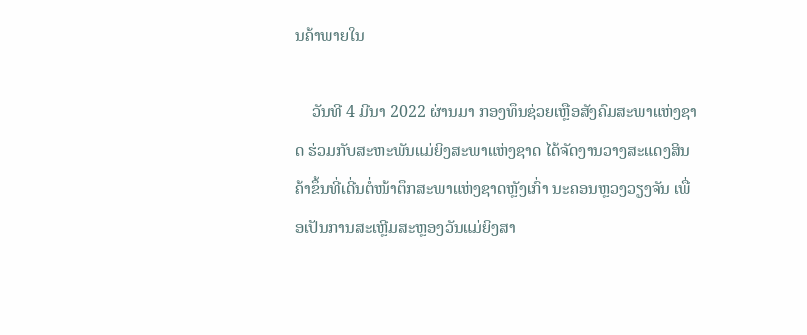ນຄ້າພາຍໃນ

    ວັນທີ 4 ມີນາ 2022 ຜ່ານມາ ກອງທຶນຊ່ວຍເຫຼືອສັງຄົມສະພາແຫ່ງຊາດ ຮ່ວມກັບສະຫະພັນແມ່ຍິງສະພາແຫ່ງຊາດ ໄດ້ຈັດງານວາງສະແດງສິນຄ້າຂຶ້ນທີ່ເດີ່ນຕໍ່ໜ້າຕຶກສະພາແຫ່ງຊາດຫຼັງເກົ່າ ນະຄອນຫຼວງວຽງຈັນ ເພື່ອເປັນການສະເຫຼີມສະຫຼອງວັນແມ່ຍິງສາ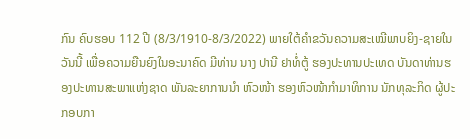ກົນ ຄົບຮອບ 112 ປີ (8/3/1910-8/3/2022) ພາຍໃຕ້ຄຳຂວັນຄວາມສະເໝີພາບຍິງ-ຊາຍໃນວັນນີ້ ເພື່ອຄວາມຍືນຍົງໃນອະນາຄົດ ມີທ່ານ ນາງ ປານີ ຢາທໍ່ຕູ້ ຮອງປະທານປະເທດ ບັນດາທ່ານຮອງປະທານສະພາແຫ່ງຊາດ ພັນລະຍາການນຳ ຫົວໜ້າ ຮອງຫົວໜ້າກຳມາທິການ ນັກທຸລະກິດ ຜູ້ປະກອບກາ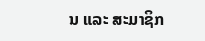ນ ແລະ ສະມາຊິກ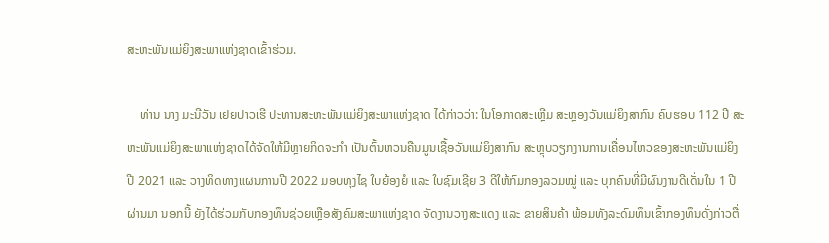ສະຫະພັນແມ່ຍິງສະພາແຫ່ງຊາດເຂົ້າຮ່ວມ.

    ທ່ານ ນາງ ມະນີວັນ ເຢຍປາວເຮີ ປະທານສະຫະພັນແມ່ຍິງສະພາແຫ່ງຊາດ ໄດ້ກ່າວວ່າ: ໃນໂອກາດສະເຫຼີມ ສະຫຼອງວັນແມ່ຍິງສາກົນ ຄົບຮອບ 112 ປີ ສະຫະພັນແມ່ຍິງສະພາແຫ່ງຊາດໄດ້ຈັດໃຫ້ມີຫຼາຍກິດຈະກຳ ເປັນຕົ້ນຫວນຄືນມູນເຊື້ອວັນແມ່ຍິງສາກົນ ສະຫຼຸບວຽກງານການເຄື່ອນໄຫວຂອງສະຫະພັນແມ່ຍິງປີ 2021 ແລະ ວາງທິດທາງແຜນການປີ 2022 ມອບທຸງໄຊ ໃບຍ້ອງຍໍ ແລະ ໃບຊົມເຊີຍ 3 ດີໃຫ້ກົມກອງລວມໝູ່ ແລະ ບຸກຄົນທີ່ມີຜົນງານດີເດັ່ນໃນ 1 ປີຜ່ານມາ ນອກນີ້ ຍັງໄດ້ຮ່ວມກັບກອງທຶນຊ່ວຍເຫຼືອສັງຄົມສະພາແຫ່ງຊາດ ຈັດງານວາງສະແດງ ແລະ ຂາຍສິນຄ້າ ພ້ອມທັງລະດົມທຶນເຂົ້າກອງທຶນດັ່ງກ່າວຕື່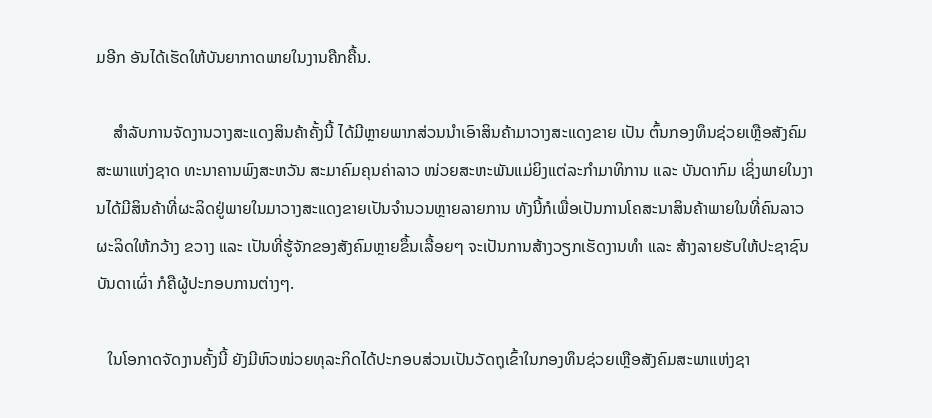ມອີກ ອັນໄດ້ເຮັດໃຫ້ບັນຍາກາດພາຍໃນງານຄືກຄື້ນ.

    ສໍາລັບການຈັດງານວາງສະແດງສິນຄ້າຄັ້ງນີ້ ໄດ້ມີຫຼາຍພາກສ່ວນນໍາເອົາສິນຄ້າມາວາງສະແດງຂາຍ ເປັນ ຕົ້ນກອງທຶນຊ່ວຍເຫຼືອສັງຄົມສະພາແຫ່ງຊາດ ທະນາຄານພົງສະຫວັນ ສະມາຄົມຄຸນຄ່າລາວ ໜ່ວຍສະຫະພັນແມ່ຍິງແຕ່ລະກຳມາທິການ ແລະ ບັນດາກົມ ເຊິ່ງພາຍໃນງານໄດ້ມີສິນຄ້າທີ່ຜະລິດຢູ່ພາຍໃນມາວາງສະແດງຂາຍເປັນຈຳນວນຫຼາຍລາຍການ ທັງນີ້ກໍເພື່ອເປັນການໂຄສະນາສິນຄ້າພາຍໃນທີ່ຄົນລາວຜະລິດໃຫ້ກວ້າງ ຂວາງ ແລະ ເປັນທີ່ຮູ້ຈັກຂອງສັງຄົມຫຼາຍຂຶ້ນເລື້ອຍໆ ຈະເປັນການສ້າງວຽກເຮັດງານທຳ ແລະ ສ້າງລາຍຮັບໃຫ້ປະຊາຊົນບັນດາເຜົ່າ ກໍຄືຜູ້ປະກອບການຕ່າງໆ.

   ໃນໂອກາດຈັດງານຄັ້ງນີ້ ຍັງມີຫົວໜ່ວຍທຸລະກິດໄດ້ປະກອບສ່ວນເປັນວັດຖຸເຂົ້າໃນກອງທຶນຊ່ວຍເຫຼືອສັງຄົມສະພາແຫ່ງຊາ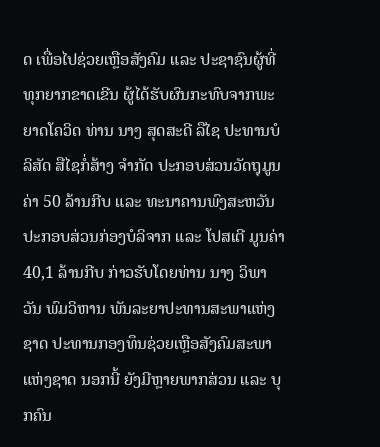ດ ເພື່ອໄປຊ່ວຍເຫຼືອສັງຄົມ ແລະ ປະຊາຊົນຜູ້ທີ່ທຸກຍາກຂາດເຂີນ ຜູ້ໄດ້ຮັບຜົນກະທົບຈາກພະຍາດໂຄວິດ ທ່ານ ນາງ ສຸດສະດີ ລືໄຊ ປະທານບໍລິສັດ ສືໄຊກໍ່ສ້າງ ຈໍາກັດ ປະກອບສ່ວນວັດຖຸມູນຄ່າ 50 ລ້ານກີບ ແລະ ທະນາຄານພົງສະຫວັນ ປະກອບສ່ວນກ່ອງບໍລິຈາກ ແລະ ໂປສເຕີ ມູນຄ່າ 40,1 ລ້ານກີບ ກ່າວຮັບໂດຍທ່ານ ນາງ ວິພາວັນ ພົມວິຫານ ພັນລະຍາປະທານສະພາແຫ່ງຊາດ ປະທານກອງທຶນຊ່ວຍເຫຼືອສັງຄົມສະພາແຫ່ງຊາດ ນອກນີ້ ຍັງມີຫຼາຍພາກສ່ວນ ແລະ ບຸກຄົນ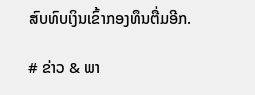ສົບທົບເງິນເຂົ້າກອງທຶນຕື່ມອີກ.

# ຂ່າວ & ພາ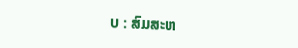ບ : ສົມສະຫ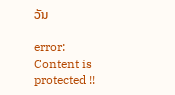ວັນ

error: Content is protected !!